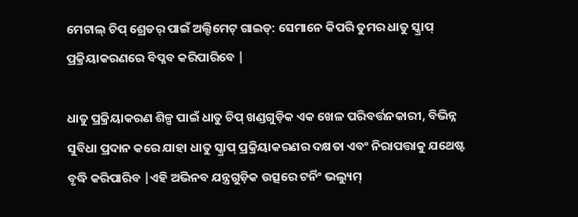ମେଟାଲ୍ ଚିପ୍ ଶ୍ରେଡର୍ ପାଇଁ ଅଲ୍ଟିମେଟ୍ ଗାଇଡ୍: ସେମାନେ କିପରି ତୁମର ଧାତୁ ସ୍କ୍ରାପ୍ ପ୍ରକ୍ରିୟାକରଣରେ ବିପ୍ଳବ କରିପାରିବେ |

ଧାତୁ ପ୍ରକ୍ରିୟାକରଣ ଶିଳ୍ପ ପାଇଁ ଧାତୁ ଚିପ୍ ଖଣ୍ଡଗୁଡ଼ିକ ଏକ ଖେଳ ପରିବର୍ତ୍ତନକାରୀ, ବିଭିନ୍ନ ସୁବିଧା ପ୍ରଦାନ କରେ ଯାହା ଧାତୁ ସ୍କ୍ରାପ୍ ପ୍ରକ୍ରିୟାକରଣର ଦକ୍ଷତା ଏବଂ ନିରାପତ୍ତାକୁ ଯଥେଷ୍ଟ ବୃଦ୍ଧି କରିପାରିବ |ଏହି ଅଭିନବ ଯନ୍ତ୍ରଗୁଡ଼ିକ ଉତ୍ସରେ ଟର୍ନିଂ ଭଲ୍ୟୁମ୍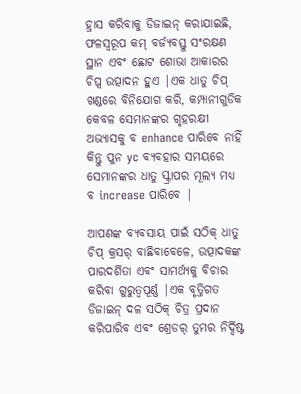ହ୍ରାସ କରିବାକୁ ଡିଜାଇନ୍ କରାଯାଇଛି, ଫଳସ୍ୱରୂପ କମ୍ ବର୍ଜ୍ୟବସ୍ତୁ ସଂରକ୍ଷଣ ସ୍ଥାନ ଏବଂ ଛୋଟ ଶୋଭା ଆକାରର ଚିପ୍ସ ଉତ୍ପାଦନ ହୁଏ |ଏକ ଧାତୁ ଚିପ୍ ଖଣ୍ଡରେ ବିନିଯୋଗ କରି, କମ୍ପାନୀଗୁଡିକ କେବଳ ସେମାନଙ୍କର ଗୃହରକ୍ଷୀ ଅଭ୍ୟାସକୁ ବ enhance ପାରିବେ ନାହିଁ କିନ୍ତୁ ପୁନ yc ବ୍ୟବହାର ସମୟରେ ସେମାନଙ୍କର ଧାତୁ ସ୍କ୍ରାପର ମୂଲ୍ୟ ମଧ୍ୟ ବ increase ପାରିବେ |

ଆପଣଙ୍କ ବ୍ୟବସାୟ ପାଇଁ ସଠିକ୍ ଧାତୁ ଚିପ୍ କ୍ରସର୍ ବାଛିବାବେଳେ, ଉତ୍ପାଦକଙ୍କ ପାରଦର୍ଶିତା ଏବଂ ସାମର୍ଥ୍ୟକୁ ବିଚାର କରିବା ଗୁରୁତ୍ୱପୂର୍ଣ୍ଣ |ଏକ ବୃତ୍ତିଗତ ଡିଜାଇନ୍ ଦଳ ସଠିକ୍ ଚିତ୍ର ପ୍ରଦାନ କରିପାରିବ ଏବଂ ଶ୍ରେଡର୍ ତୁମର ନିର୍ଦ୍ଦିଷ୍ଟ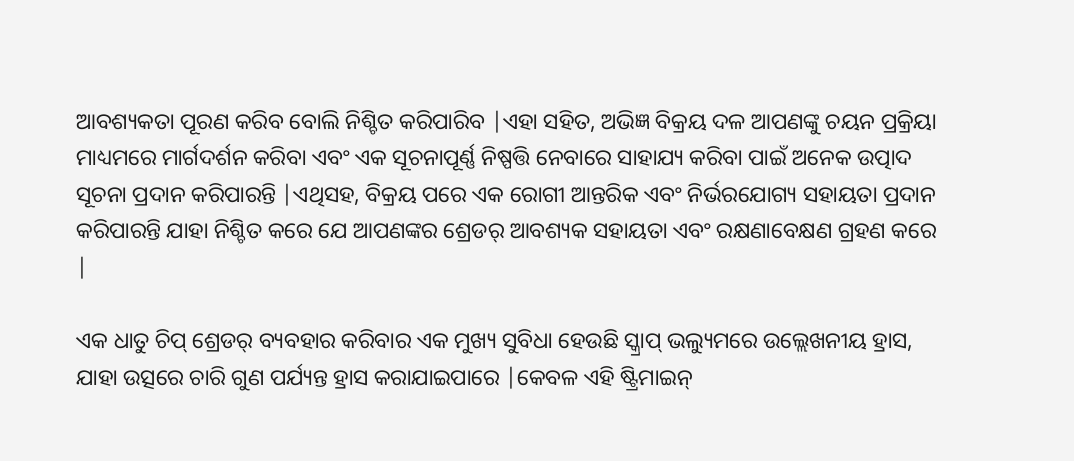ଆବଶ୍ୟକତା ପୂରଣ କରିବ ବୋଲି ନିଶ୍ଚିତ କରିପାରିବ |ଏହା ସହିତ, ଅଭିଜ୍ଞ ବିକ୍ରୟ ଦଳ ଆପଣଙ୍କୁ ଚୟନ ପ୍ରକ୍ରିୟା ମାଧ୍ୟମରେ ମାର୍ଗଦର୍ଶନ କରିବା ଏବଂ ଏକ ସୂଚନାପୂର୍ଣ୍ଣ ନିଷ୍ପତ୍ତି ନେବାରେ ସାହାଯ୍ୟ କରିବା ପାଇଁ ଅନେକ ଉତ୍ପାଦ ସୂଚନା ପ୍ରଦାନ କରିପାରନ୍ତି |ଏଥିସହ, ବିକ୍ରୟ ପରେ ଏକ ରୋଗୀ ଆନ୍ତରିକ ଏବଂ ନିର୍ଭରଯୋଗ୍ୟ ସହାୟତା ପ୍ରଦାନ କରିପାରନ୍ତି ଯାହା ନିଶ୍ଚିତ କରେ ଯେ ଆପଣଙ୍କର ଶ୍ରେଡର୍ ଆବଶ୍ୟକ ସହାୟତା ଏବଂ ରକ୍ଷଣାବେକ୍ଷଣ ଗ୍ରହଣ କରେ |

ଏକ ଧାତୁ ଚିପ୍ ଶ୍ରେଡର୍ ବ୍ୟବହାର କରିବାର ଏକ ମୁଖ୍ୟ ସୁବିଧା ହେଉଛି ସ୍କ୍ରାପ୍ ଭଲ୍ୟୁମରେ ଉଲ୍ଲେଖନୀୟ ହ୍ରାସ, ଯାହା ଉତ୍ସରେ ଚାରି ଗୁଣ ପର୍ଯ୍ୟନ୍ତ ହ୍ରାସ କରାଯାଇପାରେ |କେବଳ ଏହି ଷ୍ଟ୍ରିମାଇନ୍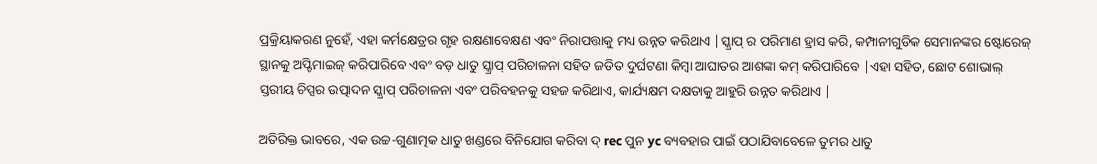ପ୍ରକ୍ରିୟାକରଣ ନୁହେଁ, ଏହା କର୍ମକ୍ଷେତ୍ରର ଗୃହ ରକ୍ଷଣାବେକ୍ଷଣ ଏବଂ ନିରାପତ୍ତାକୁ ମଧ୍ୟ ଉନ୍ନତ କରିଥାଏ |ସ୍କ୍ରାପ୍ ର ପରିମାଣ ହ୍ରାସ କରି, କମ୍ପାନୀଗୁଡିକ ସେମାନଙ୍କର ଷ୍ଟୋରେଜ୍ ସ୍ଥାନକୁ ଅପ୍ଟିମାଇଜ୍ କରିପାରିବେ ଏବଂ ବଡ଼ ଧାତୁ ସ୍କ୍ରାପ୍ ପରିଚାଳନା ସହିତ ଜଡିତ ଦୁର୍ଘଟଣା କିମ୍ବା ଆଘାତର ଆଶଙ୍କା କମ୍ କରିପାରିବେ |ଏହା ସହିତ, ଛୋଟ ଶୋଭାଲ୍ ସ୍ତରୀୟ ଚିପ୍ସର ଉତ୍ପାଦନ ସ୍କ୍ରାପ୍ ପରିଚାଳନା ଏବଂ ପରିବହନକୁ ସହଜ କରିଥାଏ, କାର୍ଯ୍ୟକ୍ଷମ ଦକ୍ଷତାକୁ ଆହୁରି ଉନ୍ନତ କରିଥାଏ |

ଅତିରିକ୍ତ ଭାବରେ, ଏକ ଉଚ୍ଚ-ଗୁଣାତ୍ମକ ଧାତୁ ଖଣ୍ଡରେ ବିନିଯୋଗ କରିବା ଦ୍ rec ପୁନ yc ବ୍ୟବହାର ପାଇଁ ପଠାଯିବାବେଳେ ତୁମର ଧାତୁ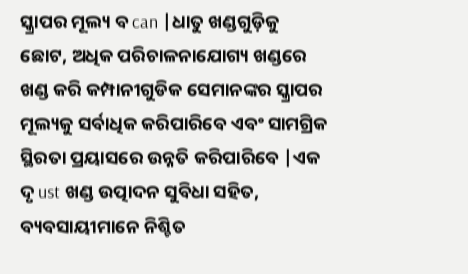ସ୍କ୍ରାପର ମୂଲ୍ୟ ବ can |ଧାତୁ ଖଣ୍ଡଗୁଡ଼ିକୁ ଛୋଟ, ଅଧିକ ପରିଚାଳନାଯୋଗ୍ୟ ଖଣ୍ଡରେ ଖଣ୍ଡ କରି କମ୍ପାନୀଗୁଡିକ ସେମାନଙ୍କର ସ୍କ୍ରାପର ମୂଲ୍ୟକୁ ସର୍ବାଧିକ କରିପାରିବେ ଏବଂ ସାମଗ୍ରିକ ସ୍ଥିରତା ପ୍ରୟାସରେ ଉନ୍ନତି କରିପାରିବେ |ଏକ ଦୃ ust ଖଣ୍ଡ ଉତ୍ପାଦନ ସୁବିଧା ସହିତ, ବ୍ୟବସାୟୀମାନେ ନିଶ୍ଚିତ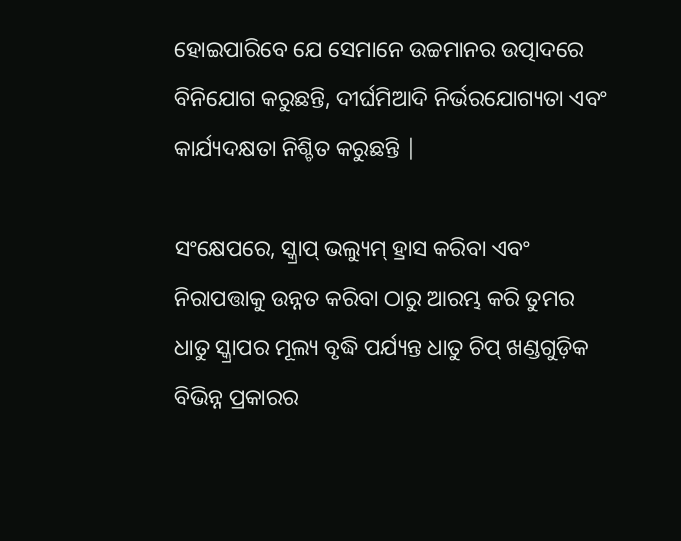ହୋଇପାରିବେ ଯେ ସେମାନେ ଉଚ୍ଚମାନର ଉତ୍ପାଦରେ ବିନିଯୋଗ କରୁଛନ୍ତି, ଦୀର୍ଘମିଆଦି ନିର୍ଭରଯୋଗ୍ୟତା ଏବଂ କାର୍ଯ୍ୟଦକ୍ଷତା ନିଶ୍ଚିତ କରୁଛନ୍ତି |

ସଂକ୍ଷେପରେ, ସ୍କ୍ରାପ୍ ଭଲ୍ୟୁମ୍ ହ୍ରାସ କରିବା ଏବଂ ନିରାପତ୍ତାକୁ ଉନ୍ନତ କରିବା ଠାରୁ ଆରମ୍ଭ କରି ତୁମର ଧାତୁ ସ୍କ୍ରାପର ମୂଲ୍ୟ ବୃଦ୍ଧି ପର୍ଯ୍ୟନ୍ତ ଧାତୁ ଚିପ୍ ଖଣ୍ଡଗୁଡ଼ିକ ବିଭିନ୍ନ ପ୍ରକାରର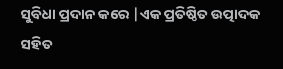ସୁବିଧା ପ୍ରଦାନ କରେ |ଏକ ପ୍ରତିଷ୍ଠିତ ଉତ୍ପାଦକ ସହିତ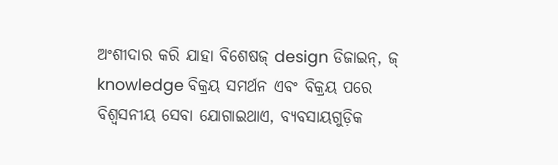ଅଂଶୀଦାର କରି ଯାହା ବିଶେଷଜ୍ design ଡିଜାଇନ୍, ଜ୍ knowledge ବିକ୍ରୟ ସମର୍ଥନ ଏବଂ ବିକ୍ରୟ ପରେ ବିଶ୍ୱସନୀୟ ସେବା ଯୋଗାଇଥାଏ, ବ୍ୟବସାୟଗୁଡ଼ିକ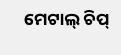ମେଟାଲ୍ ଚିପ୍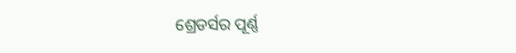ଶ୍ରେଡର୍ସର ପୂର୍ଣ୍ଣ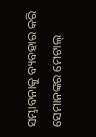ସମ୍ଭାବନାକୁ ବ୍ୟବହାର କରି ସେମାନଙ୍କର ମେଟାଲ୍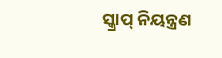ସ୍କ୍ରାପ୍ ନିୟନ୍ତ୍ରଣ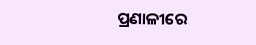ପ୍ରଣାଳୀରେ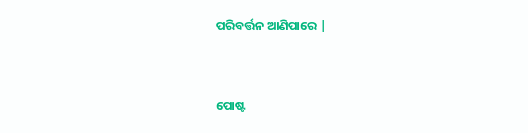ପରିବର୍ତ୍ତନ ଆଣିପାରେ |


ପୋଷ୍ଟ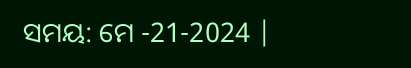ସମୟ: ମେ -21-2024 |